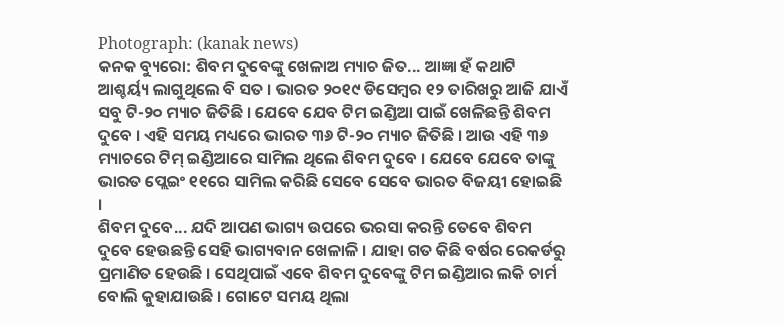Photograph: (kanak news)
କନକ ବ୍ୟୁରୋ: ଶିବମ ଦୁବେଙ୍କୁ ଖେଳାଅ ମ୍ୟାଚ ଜିତ... ଆଜ୍ଞା ହଁ କଥାଟି ଆଶ୍ଚର୍ୟ୍ୟ ଲାଗୁଥିଲେ ବି ସତ । ଭାରତ ୨୦୧୯ ଡିସେମ୍ୱର ୧୨ ତାରିଖରୁ ଆଜି ଯାଏଁ ସବୁ ଟି-୨୦ ମ୍ୟାଚ ଜିତିଛି । ଯେବେ ଯେବ ଟିମ ଇଣ୍ଡିଆ ପାଇଁ ଖେଳିଛନ୍ତି ଶିବମ ଦୁବେ । ଏହି ସମୟ ମଧ୍ୟରେ ଭାରତ ୩୬ ଟି-୨୦ ମ୍ୟାଚ ଜିତିଛି । ଆଉ ଏହି ୩୬ ମ୍ୟାଚରେ ଟିମ୍ ଇଣ୍ଡିଆରେ ସାମିଲ ଥିଲେ ଶିବମ ଦୁବେ । ଯେବେ ଯେବେ ତାଙ୍କୁ ଭାରତ ପ୍ଲେଇଂ ୧୧ରେ ସାମିଲ କରିଛି ସେବେ ସେବେ ଭାରତ ବିଜୟୀ ହୋଇଛି ।
ଶିବମ ଦୁବେ... ଯଦି ଆପଣ ଭାଗ୍ୟ ଉପରେ ଭରସା କରନ୍ତି ତେବେ ଶିବମ ଦୁବେ ହେଉଛନ୍ତି ସେହି ଭାଗ୍ୟବାନ ଖେଳାଳି । ଯାହା ଗତ କିଛି ବର୍ଷର ରେକର୍ଡରୁ ପ୍ରମାଣିତ ହେଉଛି । ସେଥିପାଇଁ ଏବେ ଶିବମ ଦୁବେଙ୍କୁ ଟିମ ଇଣ୍ଡିଆର ଲକି ଚାର୍ମ ବୋଲି କୁହାଯାଉଛି । ଗୋଟେ ସମୟ ଥିଲା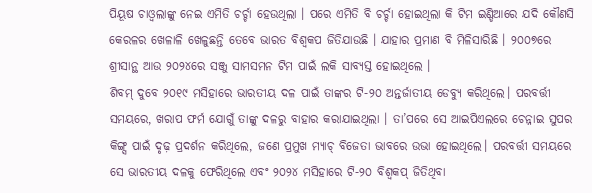ପିୟୂଷ ଚାଓ୍ୱଲାଙ୍କୁ ନେଇ ଏମିତି ଚର୍ଚ୍ଚା ହେଉଥିଲା । ପରେ ଏମିତି ବି ଚର୍ଚ୍ଚା ହୋଇଥିଲା କି ଟିମ ଇଣ୍ଡିଆରେ ଯଦି କୌଣସି କେରଳର ଖେଳାଳି ଖେଳୁଛନ୍ତି ତେବେ ଭାରତ ବିଶ୍ୱକପ ଜିତିଯାଉଛି । ଯାହାର ପ୍ରମାଣ ବି ମିଳିସାରିଛି । ୨୦୦୭ରେ ଶ୍ରୀସାନ୍ଥ ଆଉ ୨୦୨୪ରେ ସଞ୍ଜୁ ସାମସମନ ଟିମ ପାଇଁ ଲକି ସାବ୍ୟସ୍ତ ହୋଇଥିଲେ ।
ଶିବମ୍ ଦୁବେ ୨୦୧୯ ମସିହାରେ ଭାରତୀୟ ଦଳ ପାଇଁ ତାଙ୍କର ଟି-୨୦ ଅନ୍ତର୍ଜାତୀୟ ଡେବ୍ୟୁ କରିଥିଲେ। ପରବର୍ତ୍ତୀ ସମୟରେ, ଖରାପ ଫର୍ମ ଯୋଗୁଁ ତାଙ୍କୁ ଦଳରୁ ବାହାର କରାଯାଇଥିଲା । ତା’ପରେ ସେ ଆଇପିଏଲରେ ଚେନ୍ନାଇ ସୁପର କିଙ୍ଗ୍ସ ପାଇଁ ଦୃଢ଼ ପ୍ରଦର୍ଶନ କରିଥିଲେ, ଜଣେ ପ୍ରମୁଖ ମ୍ୟାଚ୍ ବିଜେତା ଭାବରେ ଉଭା ହୋଇଥିଲେ। ପରବର୍ତ୍ତୀ ସମୟରେ ସେ ଭାରତୀୟ ଦଳକୁ ଫେରିଥିଲେ ଏବଂ ୨୦୨୪ ମସିହାରେ ଟି-୨୦ ବିଶ୍ୱକପ୍ ଜିତିଥିବା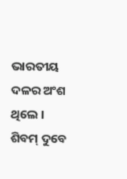ଭାରତୀୟ ଦଳର ଅଂଶ ଥିଲେ ।
ଶିବମ୍ ଦୁବେ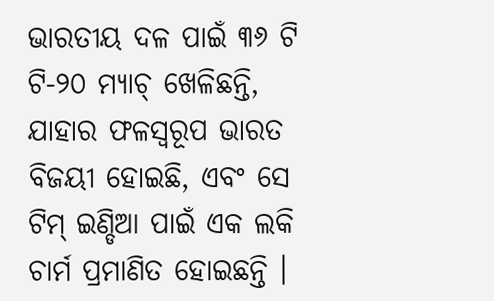ଭାରତୀୟ ଦଳ ପାଇଁ ୩୬ ଟି ଟି-୨୦ ମ୍ୟାଚ୍ ଖେଳିଛନ୍ତି, ଯାହାର ଫଳସ୍ୱରୂପ ଭାରତ ବିଜୟୀ ହୋଇଛି, ଏବଂ ସେ ଟିମ୍ ଇଣ୍ଡିଆ ପାଇଁ ଏକ ଲକି ଚାର୍ମ ପ୍ରମାଣିତ ହୋଇଛନ୍ତି ।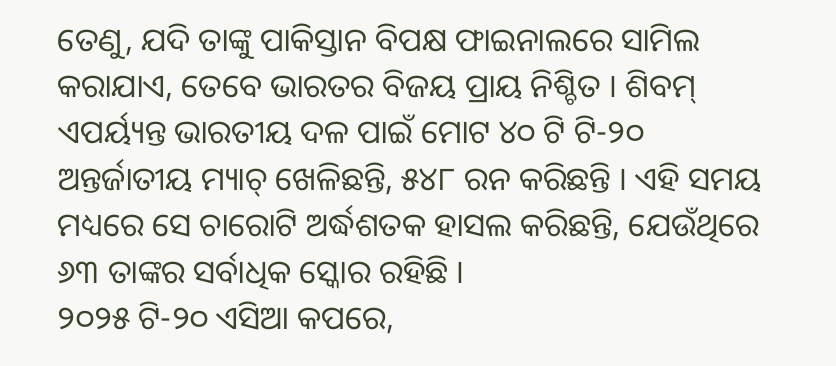ତେଣୁ, ଯଦି ତାଙ୍କୁ ପାକିସ୍ତାନ ବିପକ୍ଷ ଫାଇନାଲରେ ସାମିଲ କରାଯାଏ, ତେବେ ଭାରତର ବିଜୟ ପ୍ରାୟ ନିଶ୍ଚିତ । ଶିବମ୍ ଏପର୍ୟ୍ୟନ୍ତ ଭାରତୀୟ ଦଳ ପାଇଁ ମୋଟ ୪୦ ଟି ଟି-୨୦ ଅନ୍ତର୍ଜାତୀୟ ମ୍ୟାଚ୍ ଖେଳିଛନ୍ତି, ୫୪୮ ରନ କରିଛନ୍ତି । ଏହି ସମୟ ମଧ୍ୟରେ ସେ ଚାରୋଟି ଅର୍ଦ୍ଧଶତକ ହାସଲ କରିଛନ୍ତି, ଯେଉଁଥିରେ ୬୩ ତାଙ୍କର ସର୍ବାଧିକ ସ୍କୋର ରହିଛି ।
୨୦୨୫ ଟି-୨୦ ଏସିଆ କପରେ,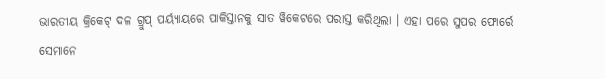ଭାରତୀୟ କ୍ରିକେଟ୍ ଦଳ ଗ୍ରୁପ୍ ପର୍ୟ୍ୟାୟରେ ପାକିସ୍ତାନକୁ ସାତ ୱିକେଟରେ ପରାସ୍ତ କରିଥିଲା । ଏହା ପରେ ସୁପର ଫୋର୍ରେ ସେମାନେ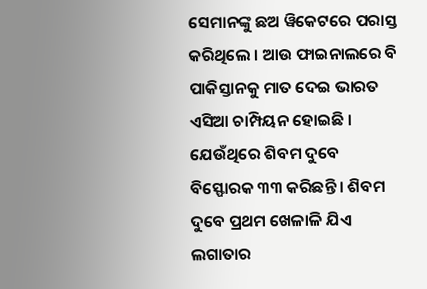ସେମାନଙ୍କୁ ଛଅ ୱିକେଟରେ ପରାସ୍ତ କରିଥିଲେ । ଆଉ ଫାଇନାଲରେ ବି ପାକିସ୍ତାନକୁ ମାତ ଦେଇ ଭାରତ ଏସିଆ ଚାମ୍ପିୟନ ହୋଇଛି । ଯେଉଁଥିରେ ଶିବମ ଦୁବେ ବିସ୍ଫୋରକ ୩୩ କରିଛନ୍ତି । ଶିବମ ଦୁବେ ପ୍ରଥମ ଖେଳାଳି ଯିଏ ଲଗାତାର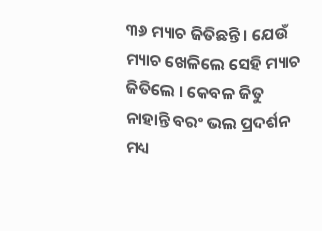୩୬ ମ୍ୟାଚ ଜିତିଛନ୍ତି । ଯେଉଁ ମ୍ୟାଚ ଖେଳିଲେ ସେହି ମ୍ୟାଚ ଜିତିଲେ । କେବଳ ଜିତୁ ନାହାନ୍ତି ବରଂ ଭଲ ପ୍ରଦର୍ଶନ ମଧ୍ୟ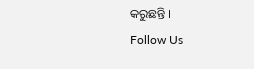କରୁଛନ୍ତି ।
Follow Us